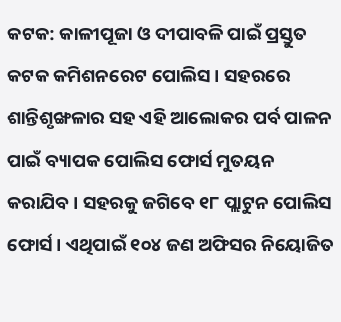କଟକ: କାଳୀପୂଜା ଓ ଦୀପାବଳି ପାଇଁ ପ୍ରସ୍ତୁତ କଟକ କମିଶନରେଟ ପୋଲିସ । ସହରରେ ଶାନ୍ତିଶୃଙ୍ଖଳାର ସହ ଏହି ଆଲୋକର ପର୍ବ ପାଳନ ପାଇଁ ବ୍ୟାପକ ପୋଲିସ ଫୋର୍ସ ମୁତୟନ କରାଯିବ । ସହରକୁ ଜଗିବେ ୧୮ ପ୍ଲାଟୁନ ପୋଲିସ ଫୋର୍ସ । ଏଥିପାଇଁ ୧୦୪ ଜଣ ଅଫିସର ନିୟୋଜିତ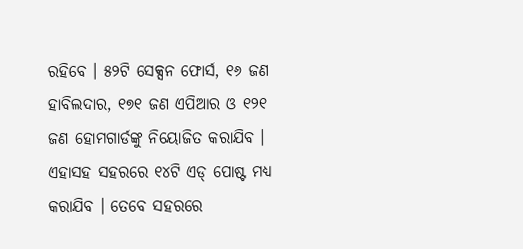ରହିବେ । ୫୨ଟି ସେକ୍ସନ ଫୋର୍ସ, ୧୬ ଜଣ ହାବିଲଦାର, ୧୭୧ ଜଣ ଏପିଆର ଓ ୧୨୧ ଜଣ ହୋମଗାର୍ଡଙ୍କୁ ନିୟୋଜିତ କରାଯିବ ।
ଏହାସହ ସହରରେ ୧୪ଟି ଏଡ୍ ପୋଷ୍ଟ ମଧ୍ୟ କରାଯିବ । ତେବେ ସହରରେ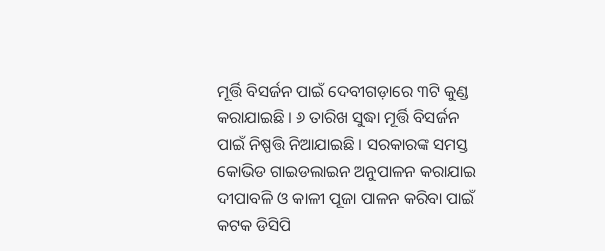ମୂର୍ତ୍ତି ବିସର୍ଜନ ପାଇଁ ଦେବୀଗଡ଼ାରେ ୩ଟି କୁଣ୍ଡ କରାଯାଇଛି । ୬ ତାରିଖ ସୁଦ୍ଧା ମୂର୍ତ୍ତି ବିସର୍ଜନ ପାଇଁ ନିଷ୍ପତ୍ତି ନିଆଯାଇଛି । ସରକାରଙ୍କ ସମସ୍ତ କୋଭିଡ ଗାଇଡଲାଇନ ଅନୁପାଳନ କରାଯାଇ ଦୀପାବଳି ଓ କାଳୀ ପୂଜା ପାଳନ କରିବା ପାଇଁ କଟକ ଡିସିପି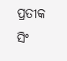ପ୍ରତୀକ ସିଂ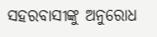ସହରବାସୀଙ୍କୁ ଅନୁରୋଧ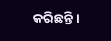କରିଛନ୍ତି ।